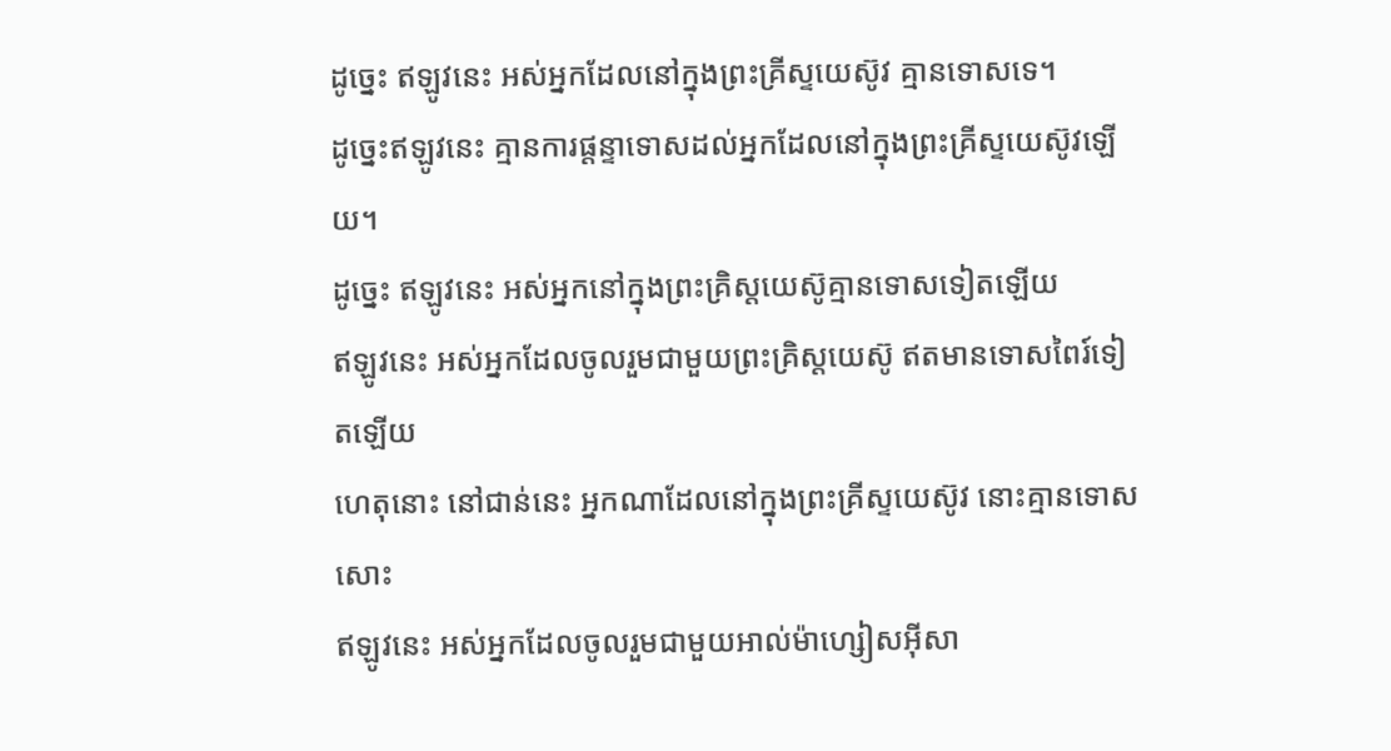ដូច្នេះ ឥឡូវនេះ អស់អ្នកដែលនៅក្នុងព្រះគ្រីស្ទយេស៊ូវ គ្មានទោសទេ។
ដូច្នេះឥឡូវនេះ គ្មានការផ្ដន្ទាទោសដល់អ្នកដែលនៅក្នុងព្រះគ្រីស្ទយេស៊ូវឡើយ។
ដូច្នេះ ឥឡូវនេះ អស់អ្នកនៅក្នុងព្រះគ្រិស្ដយេស៊ូគ្មានទោសទៀតឡើយ
ឥឡូវនេះ អស់អ្នកដែលចូលរួមជាមួយព្រះគ្រិស្តយេស៊ូ ឥតមានទោសពៃរ៍ទៀតឡើយ
ហេតុនោះ នៅជាន់នេះ អ្នកណាដែលនៅក្នុងព្រះគ្រីស្ទយេស៊ូវ នោះគ្មានទោសសោះ
ឥឡូវនេះ អស់អ្នកដែលចូលរួមជាមួយអាល់ម៉ាហ្សៀសអ៊ីសា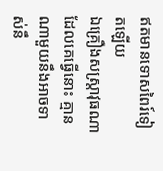ឥតមានទោសពៃរ៍ទៀតឡើយ
ឯគ្រឿងសស្ត្រាវុធណាដែលគេធ្វើនោះ គ្មានណាមួយនឹងអាចទាស់នឹ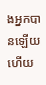ងអ្នកបានឡើយ ហើយ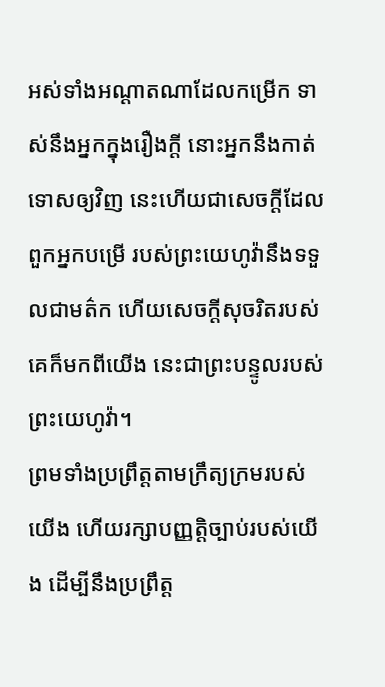អស់ទាំងអណ្ដាតណាដែលកម្រើក ទាស់នឹងអ្នកក្នុងរឿងក្តី នោះអ្នកនឹងកាត់ទោសឲ្យវិញ នេះហើយជាសេចក្ដីដែលពួកអ្នកបម្រើ របស់ព្រះយេហូវ៉ានឹងទទួលជាមត៌ក ហើយសេចក្ដីសុចរិតរបស់គេក៏មកពីយើង នេះជាព្រះបន្ទូលរបស់ព្រះយេហូវ៉ា។
ព្រមទាំងប្រព្រឹត្តតាមក្រឹត្យក្រមរបស់យើង ហើយរក្សាបញ្ញត្តិច្បាប់របស់យើង ដើម្បីនឹងប្រព្រឹត្ត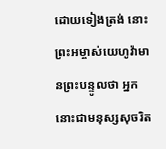ដោយទៀងត្រង់ នោះព្រះអម្ចាស់យេហូវ៉ាមានព្រះបន្ទូលថា អ្នកនោះជាមនុស្សសុចរិត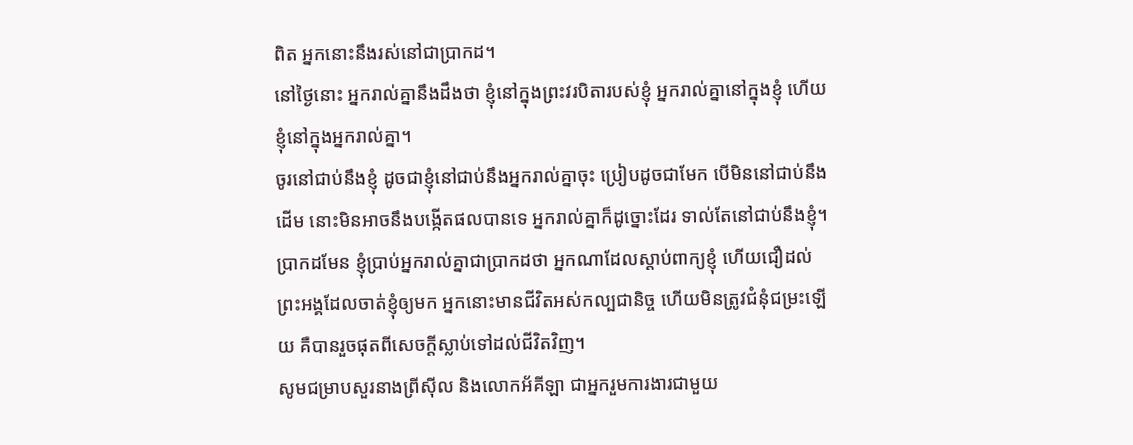ពិត អ្នកនោះនឹងរស់នៅជាប្រាកដ។
នៅថ្ងៃនោះ អ្នករាល់គ្នានឹងដឹងថា ខ្ញុំនៅក្នុងព្រះវរបិតារបស់ខ្ញុំ អ្នករាល់គ្នានៅក្នុងខ្ញុំ ហើយខ្ញុំនៅក្នុងអ្នករាល់គ្នា។
ចូរនៅជាប់នឹងខ្ញុំ ដូចជាខ្ញុំនៅជាប់នឹងអ្នករាល់គ្នាចុះ ប្រៀបដូចជាមែក បើមិននៅជាប់នឹងដើម នោះមិនអាចនឹងបង្កើតផលបានទេ អ្នករាល់គ្នាក៏ដូច្នោះដែរ ទាល់តែនៅជាប់នឹងខ្ញុំ។
ប្រាកដមែន ខ្ញុំប្រាប់អ្នករាល់គ្នាជាប្រាកដថា អ្នកណាដែលស្តាប់ពាក្យខ្ញុំ ហើយជឿដល់ព្រះអង្គដែលចាត់ខ្ញុំឲ្យមក អ្នកនោះមានជីវិតអស់កល្បជានិច្ច ហើយមិនត្រូវជំនុំជម្រះឡើយ គឺបានរួចផុតពីសេចក្តីស្លាប់ទៅដល់ជីវិតវិញ។
សូមជម្រាបសួរនាងព្រីស៊ីល និងលោកអ័គីឡា ជាអ្នករួមការងារជាមួយ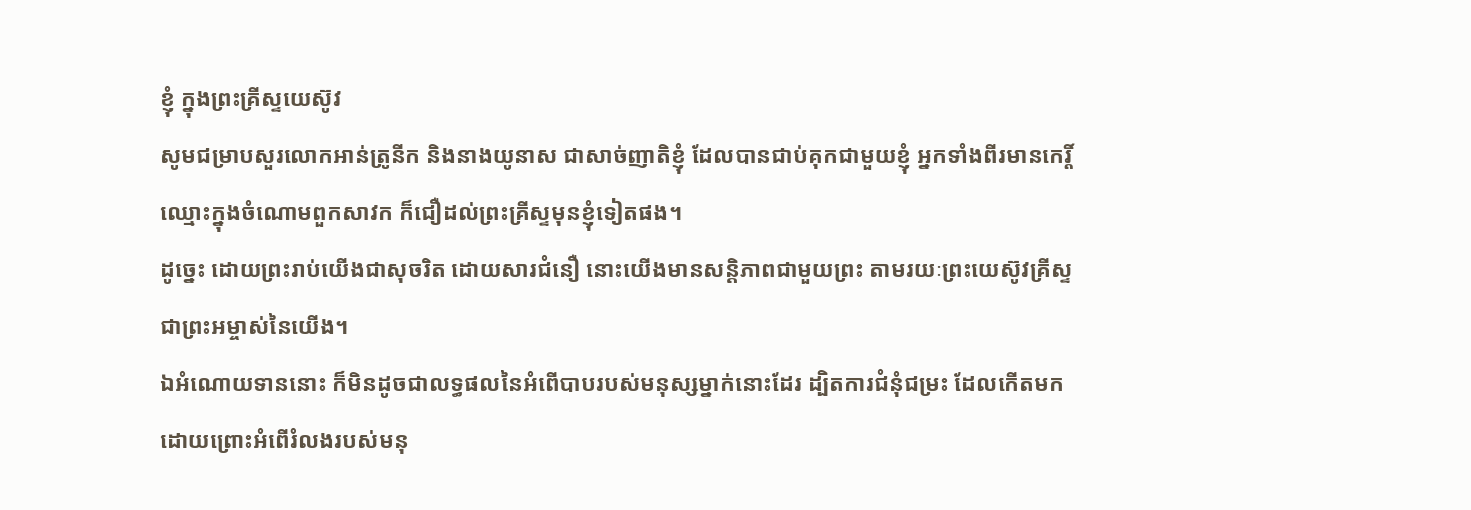ខ្ញុំ ក្នុងព្រះគ្រីស្ទយេស៊ូវ
សូមជម្រាបសួរលោកអាន់ត្រូនីក និងនាងយូនាស ជាសាច់ញាតិខ្ញុំ ដែលបានជាប់គុកជាមួយខ្ញុំ អ្នកទាំងពីរមានកេរ្តិ៍ឈ្មោះក្នុងចំណោមពួកសាវក ក៏ជឿដល់ព្រះគ្រីស្ទមុនខ្ញុំទៀតផង។
ដូច្នេះ ដោយព្រះរាប់យើងជាសុចរិត ដោយសារជំនឿ នោះយើងមានសន្ដិភាពជាមួយព្រះ តាមរយៈព្រះយេស៊ូវគ្រីស្ទ ជាព្រះអម្ចាស់នៃយើង។
ឯអំណោយទាននោះ ក៏មិនដូចជាលទ្ធផលនៃអំពើបាបរបស់មនុស្សម្នាក់នោះដែរ ដ្បិតការជំនុំជម្រះ ដែលកើតមកដោយព្រោះអំពើរំលងរបស់មនុ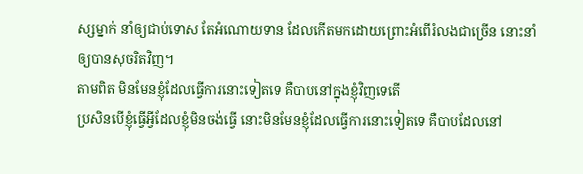ស្សម្នាក់ នាំឲ្យជាប់ទោស តែអំណោយទាន ដែលកើតមកដោយព្រោះអំពើរំលងជាច្រើន នោះនាំឲ្យបានសុចរិតវិញ។
តាមពិត មិនមែនខ្ញុំដែលធ្វើការនោះទៀតទេ គឺបាបនៅក្នុងខ្ញុំវិញទេតើ
ប្រសិនបើខ្ញុំធ្វើអ្វីដែលខ្ញុំមិនចង់ធ្វើ នោះមិនមែនខ្ញុំដែលធ្វើការនោះទៀតទេ គឺបាបដែលនៅ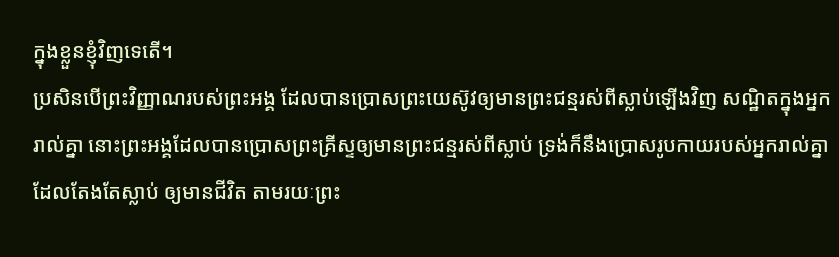ក្នុងខ្លួនខ្ញុំវិញទេតើ។
ប្រសិនបើព្រះវិញ្ញាណរបស់ព្រះអង្គ ដែលបានប្រោសព្រះយេស៊ូវឲ្យមានព្រះជន្មរស់ពីស្លាប់ឡើងវិញ សណ្ឋិតក្នុងអ្នករាល់គ្នា នោះព្រះអង្គដែលបានប្រោសព្រះគ្រីស្ទឲ្យមានព្រះជន្មរស់ពីស្លាប់ ទ្រង់ក៏នឹងប្រោសរូបកាយរបស់អ្នករាល់គ្នាដែលតែងតែស្លាប់ ឲ្យមានជីវិត តាមរយៈព្រះ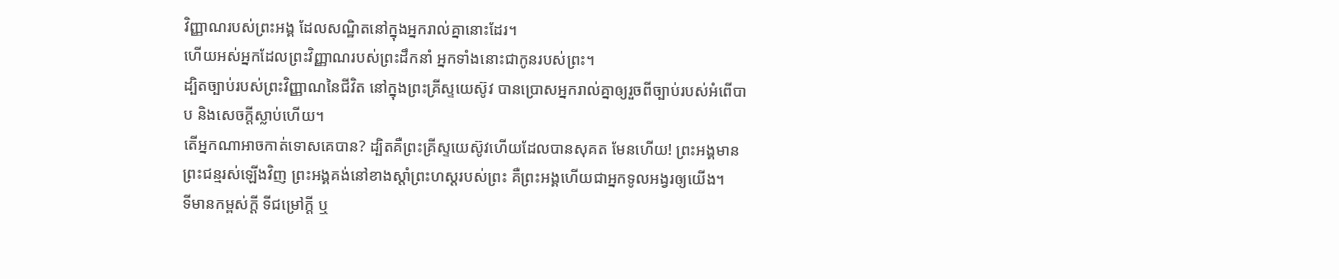វិញ្ញាណរបស់ព្រះអង្គ ដែលសណ្ឋិតនៅក្នុងអ្នករាល់គ្នានោះដែរ។
ហើយអស់អ្នកដែលព្រះវិញ្ញាណរបស់ព្រះដឹកនាំ អ្នកទាំងនោះជាកូនរបស់ព្រះ។
ដ្បិតច្បាប់របស់ព្រះវិញ្ញាណនៃជីវិត នៅក្នុងព្រះគ្រីស្ទយេស៊ូវ បានប្រោសអ្នករាល់គ្នាឲ្យរួចពីច្បាប់របស់អំពើបាប និងសេចក្តីស្លាប់ហើយ។
តើអ្នកណាអាចកាត់ទោសគេបាន? ដ្បិតគឺព្រះគ្រីស្ទយេស៊ូវហើយដែលបានសុគត មែនហើយ! ព្រះអង្គមានព្រះជន្មរស់ឡើងវិញ ព្រះអង្គគង់នៅខាងស្តាំព្រះហស្តរបស់ព្រះ គឺព្រះអង្គហើយជាអ្នកទូលអង្វរឲ្យយើង។
ទីមានកម្ពស់ក្ដី ទីជម្រៅក្ដី ឬ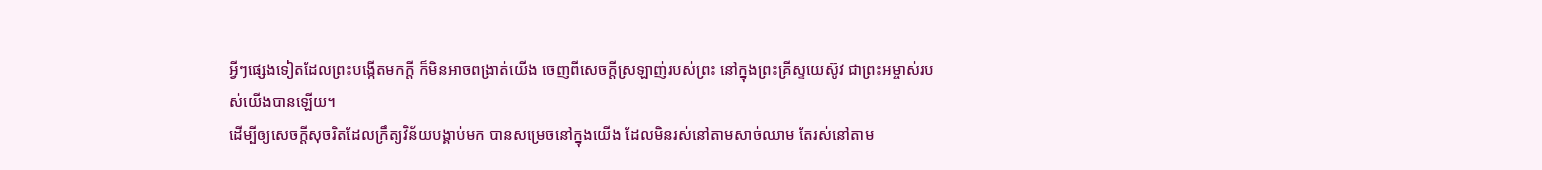អ្វីៗផ្សេងទៀតដែលព្រះបង្កើតមកក្តី ក៏មិនអាចពង្រាត់យើង ចេញពីសេចក្តីស្រឡាញ់របស់ព្រះ នៅក្នុងព្រះគ្រីស្ទយេស៊ូវ ជាព្រះអម្ចាស់របស់យើងបានឡើយ។
ដើម្បីឲ្យសេចក្ដីសុចរិតដែលក្រឹត្យវិន័យបង្គាប់មក បានសម្រេចនៅក្នុងយើង ដែលមិនរស់នៅតាមសាច់ឈាម តែរស់នៅតាម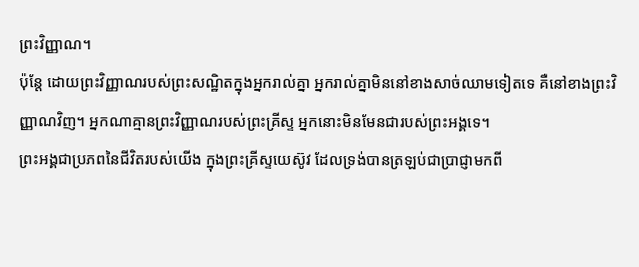ព្រះវិញ្ញាណ។
ប៉ុន្តែ ដោយព្រះវិញ្ញាណរបស់ព្រះសណ្ឋិតក្នុងអ្នករាល់គ្នា អ្នករាល់គ្នាមិននៅខាងសាច់ឈាមទៀតទេ គឺនៅខាងព្រះវិញ្ញាណវិញ។ អ្នកណាគ្មានព្រះវិញ្ញាណរបស់ព្រះគ្រីស្ទ អ្នកនោះមិនមែនជារបស់ព្រះអង្គទេ។
ព្រះអង្គជាប្រភពនៃជីវិតរបស់យើង ក្នុងព្រះគ្រីស្ទយេស៊ូវ ដែលទ្រង់បានត្រឡប់ជាប្រាជ្ញាមកពី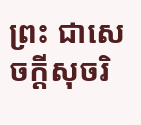ព្រះ ជាសេចក្តីសុចរិ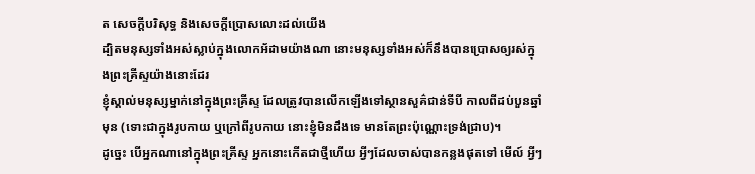ត សេចក្តីបរិសុទ្ធ និងសេចក្តីប្រោសលោះដល់យើង
ដ្បិតមនុស្សទាំងអស់ស្លាប់ក្នុងលោកអ័ដាមយ៉ាងណា នោះមនុស្សទាំងអស់ក៏នឹងបានប្រោសឲ្យរស់ក្នុងព្រះគ្រីស្ទយ៉ាងនោះដែរ
ខ្ញុំស្គាល់មនុស្សម្នាក់នៅក្នុងព្រះគ្រីស្ទ ដែលត្រូវបានលើកឡើងទៅស្ថានសួគ៌ជាន់ទីបី កាលពីដប់បួនឆ្នាំមុន (ទោះជាក្នុងរូបកាយ ឬក្រៅពីរូបកាយ នោះខ្ញុំមិនដឹងទេ មានតែព្រះប៉ុណ្ណោះទ្រង់ជ្រាប)។
ដូច្នេះ បើអ្នកណានៅក្នុងព្រះគ្រីស្ទ អ្នកនោះកើតជាថ្មីហើយ អ្វីៗដែលចាស់បានកន្លងផុតទៅ មើល៍ អ្វីៗ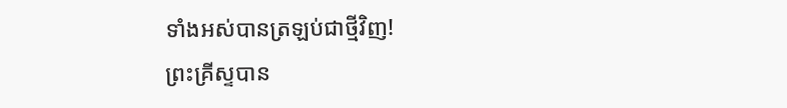ទាំងអស់បានត្រឡប់ជាថ្មីវិញ!
ព្រះគ្រីស្ទបាន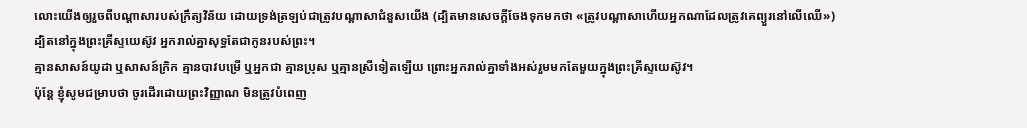លោះយើងឲ្យរួចពីបណ្ដាសារបស់ក្រឹត្យវិន័យ ដោយទ្រង់ត្រឡប់ជាត្រូវបណ្ដាសាជំនួសយើង (ដ្បិតមានសេចក្ដីចែងទុកមកថា «ត្រូវបណ្ដាសាហើយអ្នកណាដែលត្រូវគេព្យួរនៅលើឈើ»)
ដ្បិតនៅក្នុងព្រះគ្រីស្ទយេស៊ូវ អ្នករាល់គ្នាសុទ្ធតែជាកូនរបស់ព្រះ។
គ្មានសាសន៍យូដា ឬសាសន៍ក្រិក គ្មានបាវបម្រើ ឬអ្នកជា គ្មានប្រុស ឬគ្មានស្រីទៀតឡើយ ព្រោះអ្នករាល់គ្នាទាំងអស់រួមមកតែមួយក្នុងព្រះគ្រីស្ទយេស៊ូវ។
ប៉ុន្ដែ ខ្ញុំសូមជម្រាបថា ចូរដើរដោយព្រះវិញ្ញាណ មិនត្រូវបំពេញ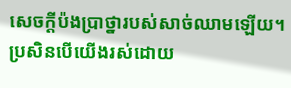សេចក្ដីប៉ងប្រាថ្នារបស់សាច់ឈាមឡើយ។
ប្រសិនបើយើងរស់ដោយ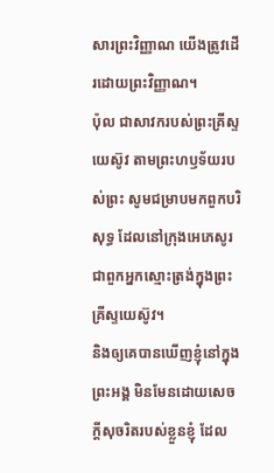សារព្រះវិញ្ញាណ យើងត្រូវដើរដោយព្រះវិញ្ញាណ។
ប៉ុល ជាសាវករបស់ព្រះគ្រីស្ទយេស៊ូវ តាមព្រះហឫទ័យរបស់ព្រះ សូមជម្រាបមកពួកបរិសុទ្ធ ដែលនៅក្រុងអេភេសូរ ជាពួកអ្នកស្មោះត្រង់ក្នុងព្រះគ្រីស្ទយេស៊ូវ។
និងឲ្យគេបានឃើញខ្ញុំនៅក្នុងព្រះអង្គ មិនមែនដោយសេចក្ដីសុចរិតរបស់ខ្លួនខ្ញុំ ដែល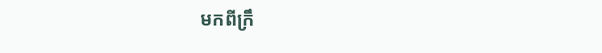មកពីក្រឹ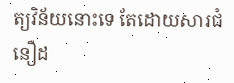ត្យវិន័យនោះទេ តែដោយសារជំនឿដ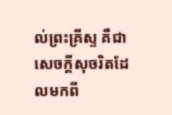ល់ព្រះគ្រីស្ទ គឺជាសេចក្តីសុចរិតដែលមកពី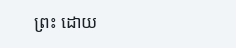ព្រះ ដោយ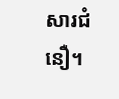សារជំនឿ។